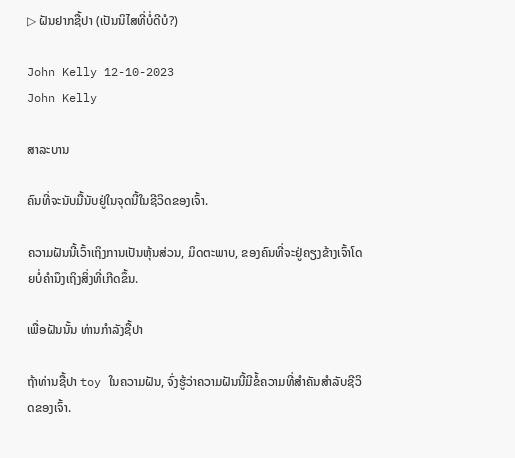▷ ຝັນຢາກຊື້ປາ (ເປັນນິໄສທີ່ບໍ່ດີບໍ?)

John Kelly 12-10-2023
John Kelly

ສາລະບານ

ຄົນທີ່ຈະນັບມື້ນັບຢູ່ໃນຈຸດນີ້ໃນຊີວິດຂອງເຈົ້າ.

ຄວາມຝັນນີ້ເວົ້າເຖິງການເປັນຫຸ້ນສ່ວນ, ມິດຕະພາບ, ຂອງຄົນທີ່ຈະຢູ່ຄຽງຂ້າງເຈົ້າໂດຍບໍ່ຄໍານຶງເຖິງສິ່ງທີ່ເກີດຂຶ້ນ.

ເພື່ອຝັນນັ້ນ ທ່ານກໍາລັງຊື້ປາ

ຖ້າທ່ານຊື້ປາ toy ໃນຄວາມຝັນ, ຈົ່ງຮູ້ວ່າຄວາມຝັນນີ້ມີຂໍ້ຄວາມທີ່ສໍາຄັນສໍາລັບຊີວິດຂອງເຈົ້າ.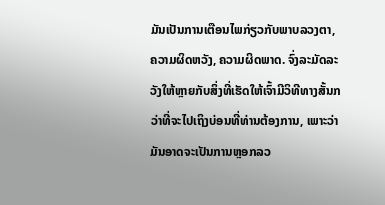ມັນເປັນການເຕືອນໄພກ່ຽວກັບພາບລວງຕາ, ຄວາມຜິດຫວັງ, ຄວາມຜິດພາດ. ຈົ່ງລະມັດລະວັງໃຫ້ຫຼາຍກັບສິ່ງທີ່ເຮັດໃຫ້ເຈົ້າມີວິທີທາງສັ້ນກວ່າທີ່ຈະໄປເຖິງບ່ອນທີ່ທ່ານຕ້ອງການ, ເພາະວ່າມັນອາດຈະເປັນການຫຼອກລວ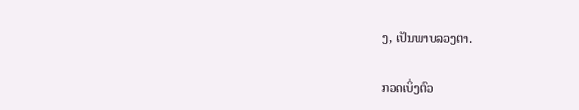ງ, ເປັນພາບລວງຕາ.

ກວດເບິ່ງຕົວ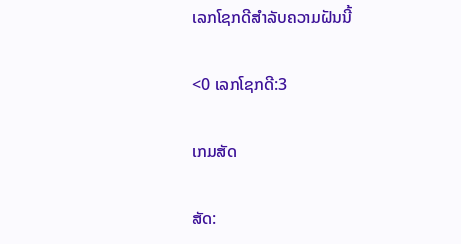ເລກໂຊກດີສໍາລັບຄວາມຝັນນີ້

<0 ເລກໂຊກດີ:3

ເກມສັດ

ສັດ: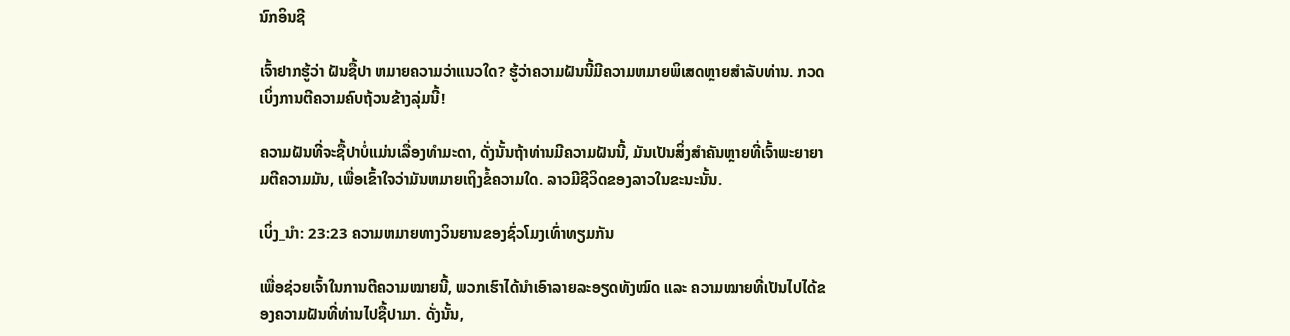ນົກອິນຊີ

ເຈົ້າຢາກຮູ້ວ່າ ຝັນຊື້ປາ ຫມາຍຄວາມວ່າແນວໃດ? ຮູ້ວ່າຄວາມຝັນນີ້ມີຄວາມຫມາຍພິເສດຫຼາຍສໍາລັບທ່ານ. ກວດເບິ່ງການຕີຄວາມຄົບຖ້ວນຂ້າງລຸ່ມນີ້!

ຄວາມຝັນທີ່ຈະຊື້ປາບໍ່ແມ່ນເລື່ອງທໍາມະດາ, ດັ່ງນັ້ນຖ້າທ່ານມີຄວາມຝັນນີ້, ມັນເປັນສິ່ງສໍາຄັນຫຼາຍທີ່ເຈົ້າພະຍາຍາມຕີຄວາມມັນ, ເພື່ອເຂົ້າໃຈວ່າມັນຫມາຍເຖິງຂໍ້ຄວາມໃດ. ລາວມີຊີວິດຂອງລາວໃນຂະນະນັ້ນ.

ເບິ່ງ_ນຳ: 23:23 ຄວາມຫມາຍທາງວິນຍານຂອງຊົ່ວໂມງເທົ່າທຽມກັນ

ເພື່ອຊ່ວຍເຈົ້າໃນການຕີຄວາມໝາຍນີ້, ພວກເຮົາໄດ້ນຳເອົາລາຍລະອຽດທັງໝົດ ແລະ ຄວາມໝາຍທີ່ເປັນໄປໄດ້ຂອງຄວາມຝັນທີ່ທ່ານໄປຊື້ປາມາ. ດັ່ງນັ້ນ,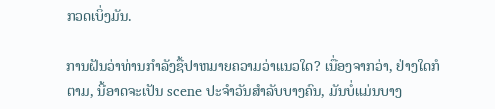ກວດເບິ່ງມັນ.

ການຝັນວ່າທ່ານກໍາລັງຊື້ປາຫມາຍຄວາມວ່າແນວໃດ? ເນື່ອງຈາກວ່າ, ຢ່າງໃດກໍຕາມ, ນີ້ອາດຈະເປັນ scene ປະຈໍາວັນສໍາລັບບາງຄົນ, ມັນບໍ່ແມ່ນບາງ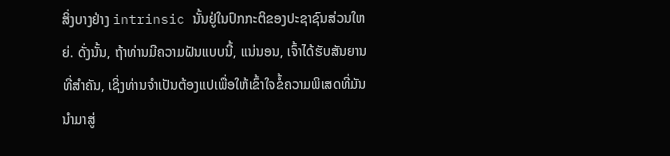ສິ່ງບາງຢ່າງ intrinsic ນັ້ນຢູ່ໃນປົກກະຕິຂອງປະຊາຊົນສ່ວນໃຫຍ່. ດັ່ງນັ້ນ, ຖ້າທ່ານມີຄວາມຝັນແບບນີ້, ແນ່ນອນ, ເຈົ້າໄດ້ຮັບສັນຍານທີ່ສໍາຄັນ, ເຊິ່ງທ່ານຈໍາເປັນຕ້ອງແປເພື່ອໃຫ້ເຂົ້າໃຈຂໍ້ຄວາມພິເສດທີ່ມັນນໍາມາສູ່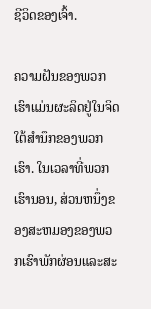ຊີວິດຂອງເຈົ້າ.

ຄວາມຝັນຂອງພວກເຮົາແມ່ນຜະລິດຢູ່ໃນຈິດໃຕ້ສໍານຶກຂອງພວກເຮົາ. ໃນເວລາທີ່ພວກເຮົານອນ, ສ່ວນຫນຶ່ງຂອງສະຫມອງຂອງພວກເຮົາພັກຜ່ອນແລະສະ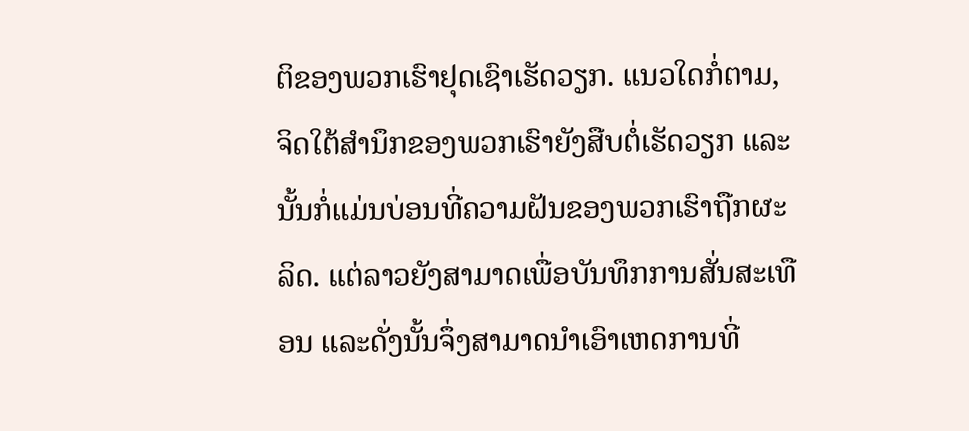ຕິຂອງພວກເຮົາຢຸດເຊົາເຮັດວຽກ. ແນວໃດກໍ່ຕາມ, ຈິດໃຕ້ສຳນຶກຂອງພວກເຮົາຍັງສືບຕໍ່ເຮັດວຽກ ແລະນັ້ນກໍ່ແມ່ນບ່ອນທີ່ຄວາມຝັນຂອງພວກເຮົາຖືກຜະລິດ. ແຕ່ລາວຍັງສາມາດເພື່ອບັນທຶກການສັ່ນສະເທືອນ ແລະດັ່ງນັ້ນຈຶ່ງສາມາດນໍາເອົາເຫດການທີ່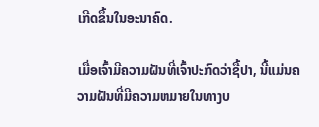ເກີດຂຶ້ນໃນອະນາຄົດ.

ເມື່ອເຈົ້າມີຄວາມຝັນທີ່ເຈົ້າປະກົດວ່າຊື້ປາ, ນີ້ແມ່ນຄວາມຝັນທີ່ມີຄວາມຫມາຍໃນທາງບ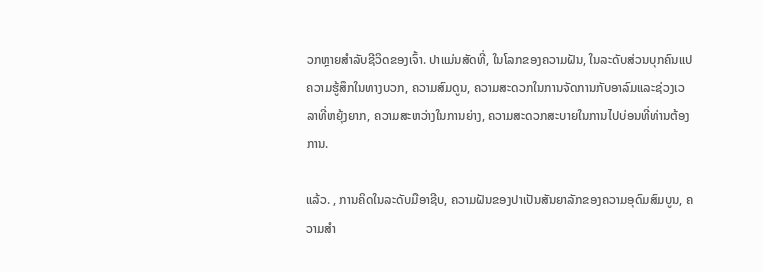ວກຫຼາຍສໍາລັບຊີວິດຂອງເຈົ້າ. ປາແມ່ນສັດທີ່, ໃນໂລກຂອງຄວາມຝັນ, ໃນລະດັບສ່ວນບຸກຄົນແປຄວາມຮູ້ສຶກໃນທາງບວກ, ຄວາມສົມດູນ, ຄວາມສະດວກໃນການຈັດການກັບອາລົມແລະຊ່ວງເວລາທີ່ຫຍຸ້ງຍາກ, ຄວາມສະຫວ່າງໃນການຍ່າງ, ຄວາມສະດວກສະບາຍໃນການໄປບ່ອນທີ່ທ່ານຕ້ອງການ.

ແລ້ວ. , ການຄິດໃນລະດັບມືອາຊີບ, ຄວາມຝັນຂອງປາເປັນສັນຍາລັກຂອງຄວາມອຸດົມສົມບູນ, ຄວາມສໍາ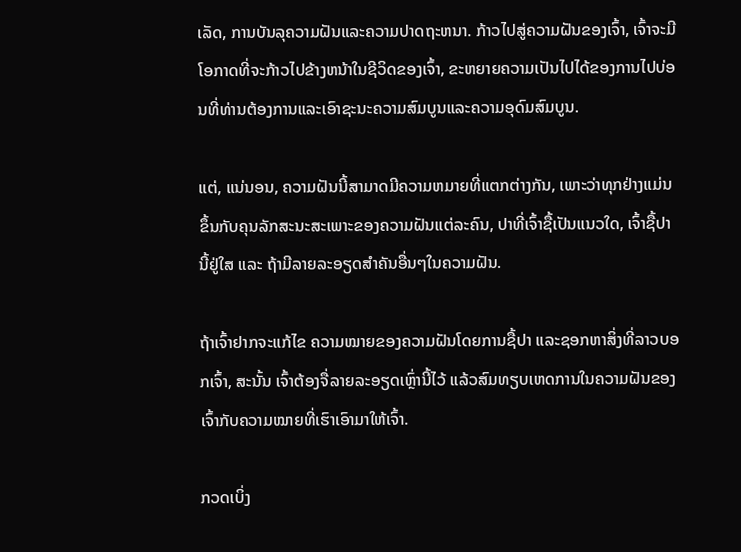ເລັດ, ການບັນລຸຄວາມຝັນແລະຄວາມປາດຖະຫນາ. ກ້າວໄປສູ່ຄວາມຝັນຂອງເຈົ້າ, ເຈົ້າຈະມີໂອກາດທີ່ຈະກ້າວໄປຂ້າງຫນ້າໃນຊີວິດຂອງເຈົ້າ, ຂະຫຍາຍຄວາມເປັນໄປໄດ້ຂອງການໄປບ່ອນທີ່ທ່ານຕ້ອງການແລະເອົາຊະນະຄວາມສົມບູນແລະຄວາມອຸດົມສົມບູນ.

ແຕ່, ແນ່ນອນ, ຄວາມຝັນນີ້ສາມາດມີຄວາມຫມາຍທີ່ແຕກຕ່າງກັນ, ເພາະວ່າທຸກຢ່າງແມ່ນຂຶ້ນກັບຄຸນລັກສະນະສະເພາະຂອງຄວາມຝັນແຕ່ລະຄົນ, ປາທີ່ເຈົ້າຊື້ເປັນແນວໃດ, ເຈົ້າຊື້ປານີ້ຢູ່ໃສ ແລະ ຖ້າມີລາຍລະອຽດສຳຄັນອື່ນໆໃນຄວາມຝັນ.

ຖ້າເຈົ້າຢາກຈະແກ້ໄຂ ຄວາມໝາຍຂອງຄວາມຝັນໂດຍການຊື້ປາ ແລະຊອກຫາສິ່ງທີ່ລາວບອກເຈົ້າ, ສະນັ້ນ ເຈົ້າຕ້ອງຈື່ລາຍລະອຽດເຫຼົ່ານີ້ໄວ້ ແລ້ວສົມທຽບເຫດການໃນຄວາມຝັນຂອງເຈົ້າກັບຄວາມໝາຍທີ່ເຮົາເອົາມາໃຫ້ເຈົ້າ.

ກວດເບິ່ງ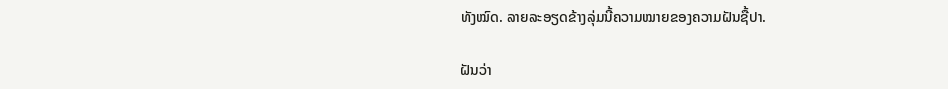ທັງໝົດ. ລາຍລະອຽດຂ້າງລຸ່ມນີ້ຄວາມໝາຍຂອງຄວາມຝັນຊື້ປາ.

ຝັນວ່າ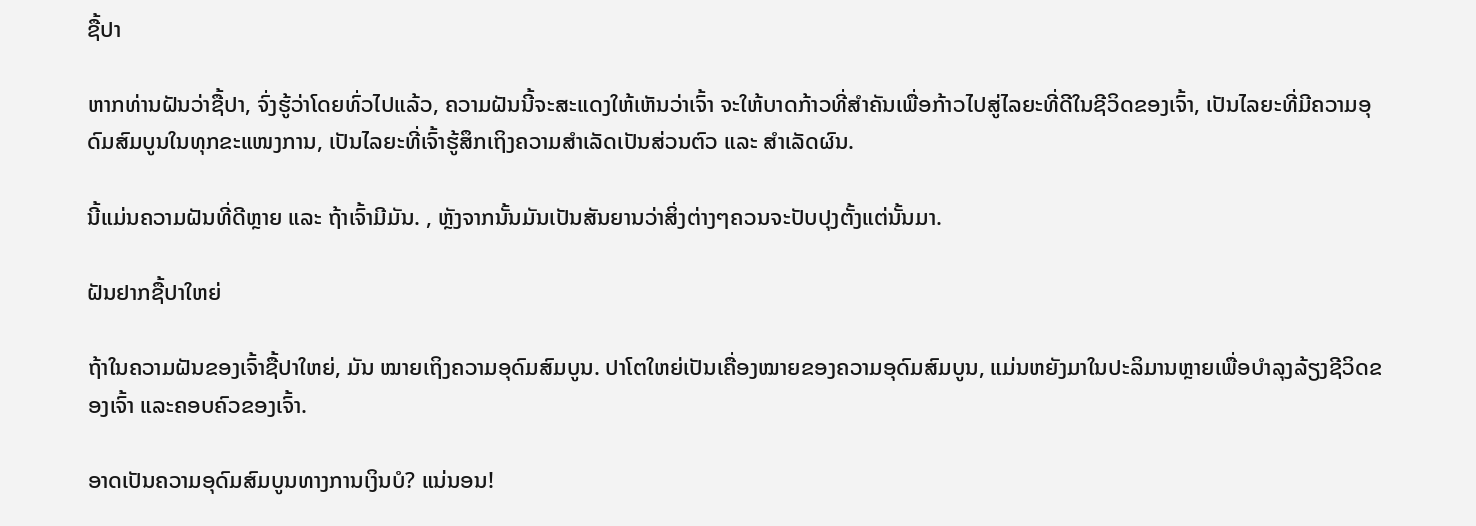ຊື້ປາ

ຫາກທ່ານຝັນວ່າຊື້ປາ, ຈົ່ງຮູ້ວ່າໂດຍທົ່ວໄປແລ້ວ, ຄວາມຝັນນີ້ຈະສະແດງໃຫ້ເຫັນວ່າເຈົ້າ ຈະໃຫ້ບາດກ້າວທີ່ສຳຄັນເພື່ອກ້າວໄປສູ່ໄລຍະທີ່ດີໃນຊີວິດຂອງເຈົ້າ, ເປັນໄລຍະທີ່ມີຄວາມອຸດົມສົມບູນໃນທຸກຂະແໜງການ, ເປັນໄລຍະທີ່ເຈົ້າຮູ້ສຶກເຖິງຄວາມສຳເລັດເປັນສ່ວນຕົວ ແລະ ສຳເລັດຜົນ.

ນີ້ແມ່ນຄວາມຝັນທີ່ດີຫຼາຍ ແລະ ຖ້າເຈົ້າມີມັນ. , ຫຼັງຈາກນັ້ນມັນເປັນສັນຍານວ່າສິ່ງຕ່າງໆຄວນຈະປັບປຸງຕັ້ງແຕ່ນັ້ນມາ.

ຝັນຢາກຊື້ປາໃຫຍ່

ຖ້າໃນຄວາມຝັນຂອງເຈົ້າຊື້ປາໃຫຍ່, ມັນ ໝາຍເຖິງຄວາມອຸດົມສົມບູນ. ປາໂຕໃຫຍ່ເປັນເຄື່ອງໝາຍຂອງຄວາມອຸດົມສົມບູນ, ແມ່ນຫຍັງມາໃນປະລິມານຫຼາຍເພື່ອບໍາລຸງລ້ຽງຊີວິດຂອງເຈົ້າ ແລະຄອບຄົວຂອງເຈົ້າ.

ອາດເປັນຄວາມອຸດົມສົມບູນທາງການເງິນບໍ? ແນ່ນອນ!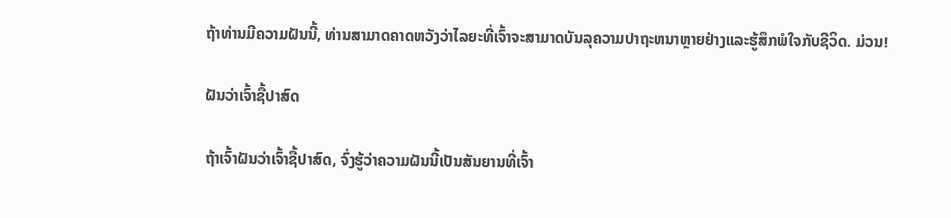ຖ້າທ່ານມີຄວາມຝັນນີ້, ທ່ານສາມາດຄາດຫວັງວ່າໄລຍະທີ່ເຈົ້າຈະສາມາດບັນລຸຄວາມປາຖະຫນາຫຼາຍຢ່າງແລະຮູ້ສຶກພໍໃຈກັບຊີວິດ. ມ່ວນ!

ຝັນວ່າເຈົ້າຊື້ປາສົດ

ຖ້າເຈົ້າຝັນວ່າເຈົ້າຊື້ປາສົດ, ຈົ່ງຮູ້ວ່າຄວາມຝັນນີ້ເປັນສັນຍານທີ່ເຈົ້າ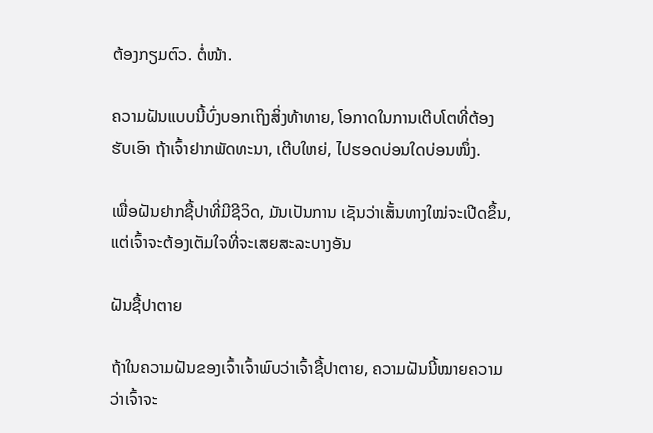ຕ້ອງກຽມຕົວ. ຕໍ່ໜ້າ.

ຄວາມຝັນແບບນີ້ບົ່ງບອກເຖິງສິ່ງທ້າທາຍ, ໂອກາດໃນການເຕີບໂຕທີ່ຕ້ອງຮັບເອົາ ຖ້າເຈົ້າຢາກພັດທະນາ, ເຕີບໃຫຍ່, ໄປຮອດບ່ອນໃດບ່ອນໜຶ່ງ.

ເພື່ອຝັນຢາກຊື້ປາທີ່ມີຊີວິດ, ມັນເປັນການ ເຊັນວ່າເສັ້ນທາງໃໝ່ຈະເປີດຂຶ້ນ, ແຕ່ເຈົ້າຈະຕ້ອງເຕັມໃຈທີ່ຈະເສຍສະລະບາງອັນ

ຝັນຊື້ປາຕາຍ

ຖ້າໃນຄວາມຝັນຂອງເຈົ້າເຈົ້າພົບວ່າເຈົ້າຊື້ປາຕາຍ, ຄວາມຝັນນີ້ໝາຍຄວາມວ່າເຈົ້າຈະ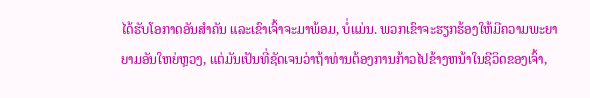ໄດ້ຮັບໂອກາດອັນສຳຄັນ ແລະເຂົາເຈົ້າຈະມາພ້ອມ, ບໍ່ແມ່ນ. ພວກເຂົາຈະຮຽກຮ້ອງໃຫ້ມີຄວາມພະຍາຍາມອັນໃຫຍ່ຫຼວງ, ແຕ່ມັນເປັນທີ່ຊັດເຈນວ່າຖ້າທ່ານຕ້ອງການກ້າວໄປຂ້າງຫນ້າໃນຊີວິດຂອງເຈົ້າ,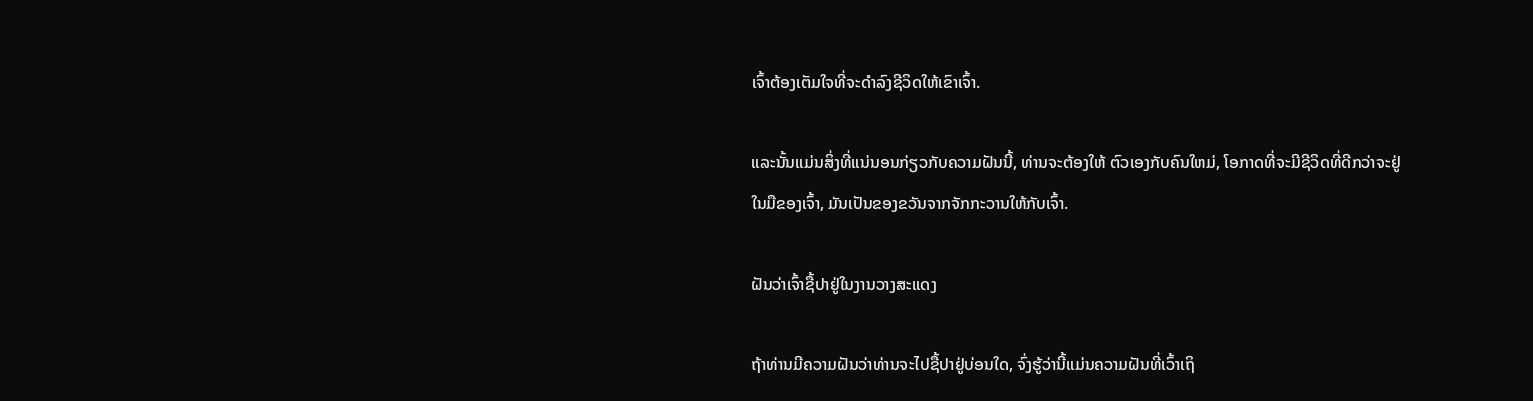ເຈົ້າຕ້ອງເຕັມໃຈທີ່ຈະດໍາລົງຊີວິດໃຫ້ເຂົາເຈົ້າ.

ແລະນັ້ນແມ່ນສິ່ງທີ່ແນ່ນອນກ່ຽວກັບຄວາມຝັນນີ້, ທ່ານຈະຕ້ອງໃຫ້ ຕົວເອງກັບຄົນໃຫມ່, ໂອກາດທີ່ຈະມີຊີວິດທີ່ດີກວ່າຈະຢູ່ໃນມືຂອງເຈົ້າ, ມັນເປັນຂອງຂວັນຈາກຈັກກະວານໃຫ້ກັບເຈົ້າ.

ຝັນວ່າເຈົ້າຊື້ປາຢູ່ໃນງານວາງສະແດງ

ຖ້າທ່ານມີຄວາມຝັນວ່າທ່ານຈະໄປຊື້ປາຢູ່ບ່ອນໃດ, ຈົ່ງຮູ້ວ່ານີ້ແມ່ນຄວາມຝັນທີ່ເວົ້າເຖິ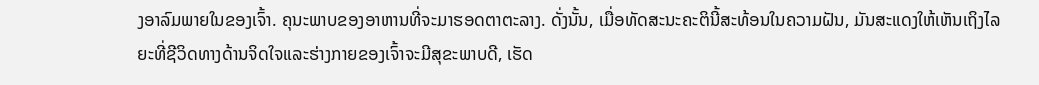ງອາລົມພາຍໃນຂອງເຈົ້າ. ຄຸນະພາບຂອງອາຫານທີ່ຈະມາຮອດຕາຕະລາງ. ດັ່ງນັ້ນ, ເມື່ອທັດສະນະຄະຕິນີ້ສະທ້ອນໃນຄວາມຝັນ, ມັນສະແດງໃຫ້ເຫັນເຖິງໄລຍະທີ່ຊີວິດທາງດ້ານຈິດໃຈແລະຮ່າງກາຍຂອງເຈົ້າຈະມີສຸຂະພາບດີ, ເຮັດ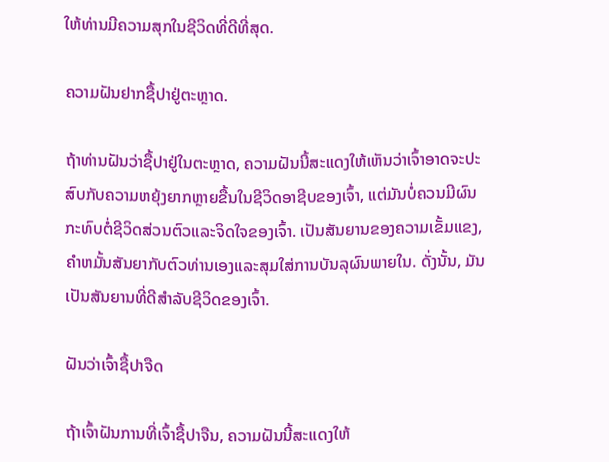ໃຫ້ທ່ານມີຄວາມສຸກໃນຊີວິດທີ່ດີທີ່ສຸດ.

ຄວາມຝັນຢາກຊື້ປາຢູ່ຕະຫຼາດ.

ຖ້າທ່ານຝັນວ່າຊື້ປາຢູ່ໃນຕະຫຼາດ, ຄວາມຝັນນີ້ສະແດງໃຫ້ເຫັນວ່າເຈົ້າອາດຈະປະສົບກັບຄວາມຫຍຸ້ງຍາກຫຼາຍຂື້ນໃນຊີວິດອາຊີບຂອງເຈົ້າ, ແຕ່ມັນບໍ່ຄວນມີຜົນກະທົບຕໍ່ຊີວິດສ່ວນຕົວແລະຈິດໃຈຂອງເຈົ້າ. ເປັນສັນຍານຂອງຄວາມເຂັ້ມແຂງ, ຄໍາຫມັ້ນສັນຍາກັບຕົວທ່ານເອງແລະສຸມໃສ່ການບັນລຸຜົນພາຍໃນ. ດັ່ງນັ້ນ, ມັນເປັນສັນຍານທີ່ດີສໍາລັບຊີວິດຂອງເຈົ້າ.

ຝັນວ່າເຈົ້າຊື້ປາຈືດ

ຖ້າເຈົ້າຝັນການທີ່ເຈົ້າຊື້ປາຈືນ, ຄວາມຝັນນີ້ສະແດງໃຫ້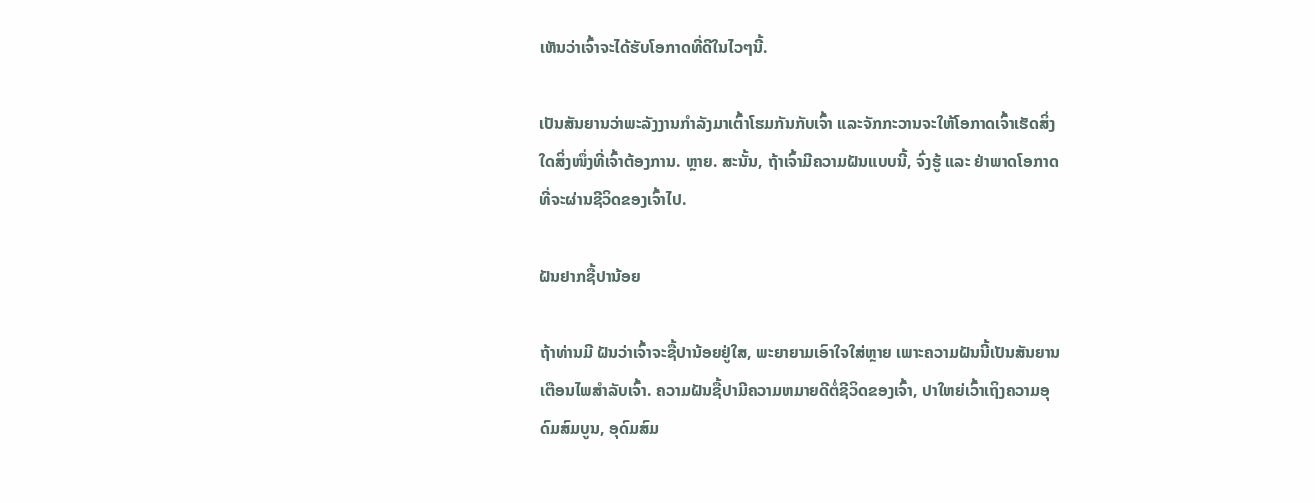ເຫັນວ່າເຈົ້າຈະໄດ້ຮັບໂອກາດທີ່ດີໃນໄວໆນີ້.

ເປັນສັນຍານວ່າພະລັງງານກຳລັງມາເຕົ້າໂຮມກັນກັບເຈົ້າ ແລະຈັກກະວານຈະໃຫ້ໂອກາດເຈົ້າເຮັດສິ່ງໃດສິ່ງໜຶ່ງທີ່ເຈົ້າຕ້ອງການ. ຫຼາຍ. ສະນັ້ນ, ຖ້າເຈົ້າມີຄວາມຝັນແບບນີ້, ຈົ່ງຮູ້ ແລະ ຢ່າພາດໂອກາດທີ່ຈະຜ່ານຊີວິດຂອງເຈົ້າໄປ.

ຝັນຢາກຊື້ປານ້ອຍ

ຖ້າທ່ານມີ ຝັນວ່າເຈົ້າຈະຊື້ປານ້ອຍຢູ່ໃສ, ພະຍາຍາມເອົາໃຈໃສ່ຫຼາຍ ເພາະຄວາມຝັນນີ້ເປັນສັນຍານເຕືອນໄພສຳລັບເຈົ້າ. ຄວາມຝັນຊື້ປາມີຄວາມຫມາຍດີຕໍ່ຊີວິດຂອງເຈົ້າ, ປາໃຫຍ່ເວົ້າເຖິງຄວາມອຸດົມສົມບູນ, ອຸດົມສົມ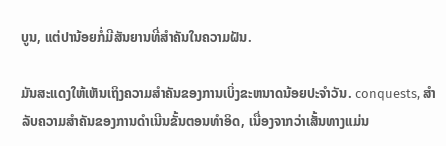ບູນ, ແຕ່ປານ້ອຍກໍ່ມີສັນຍານທີ່ສໍາຄັນໃນຄວາມຝັນ.

ມັນສະແດງໃຫ້ເຫັນເຖິງຄວາມສໍາຄັນຂອງການເບິ່ງຂະຫນາດນ້ອຍປະຈໍາວັນ. conquests, ສໍາລັບຄວາມສໍາຄັນຂອງການດໍາເນີນຂັ້ນຕອນທໍາອິດ, ເນື່ອງຈາກວ່າເສັ້ນທາງແມ່ນ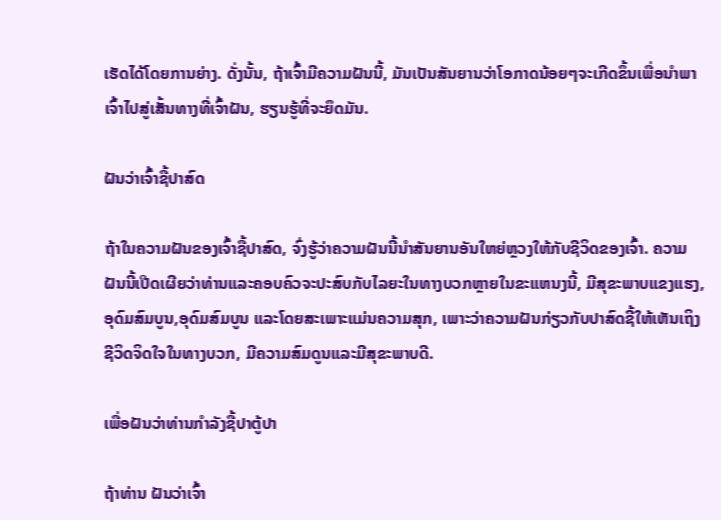ເຮັດໄດ້ໂດຍການຍ່າງ. ດັ່ງນັ້ນ, ຖ້າເຈົ້າມີຄວາມຝັນນີ້, ມັນເປັນສັນຍານວ່າໂອກາດນ້ອຍໆຈະເກີດຂຶ້ນເພື່ອນໍາພາເຈົ້າໄປສູ່ເສັ້ນທາງທີ່ເຈົ້າຝັນ, ຮຽນຮູ້ທີ່ຈະຍຶດມັນ.

ຝັນວ່າເຈົ້າຊື້ປາສົດ

ຖ້າໃນຄວາມຝັນຂອງເຈົ້າຊື້ປາສົດ, ຈົ່ງຮູ້ວ່າຄວາມຝັນນີ້ນໍາສັນຍານອັນໃຫຍ່ຫຼວງໃຫ້ກັບຊີວິດຂອງເຈົ້າ. ຄວາມຝັນນີ້ເປີດເຜີຍວ່າທ່ານແລະຄອບຄົວຈະປະສົບກັບໄລຍະໃນທາງບວກຫຼາຍໃນຂະແຫນງນີ້, ມີສຸຂະພາບແຂງແຮງ, ອຸດົມສົມບູນ,ອຸດົມສົມບູນ ແລະໂດຍສະເພາະແມ່ນຄວາມສຸກ, ເພາະວ່າຄວາມຝັນກ່ຽວກັບປາສົດຊີ້ໃຫ້ເຫັນເຖິງຊີວິດຈິດໃຈໃນທາງບວກ, ມີຄວາມສົມດູນແລະມີສຸຂະພາບດີ.

ເພື່ອຝັນວ່າທ່ານກໍາລັງຊື້ປາຕູ້ປາ

ຖ້າທ່ານ ຝັນວ່າເຈົ້າ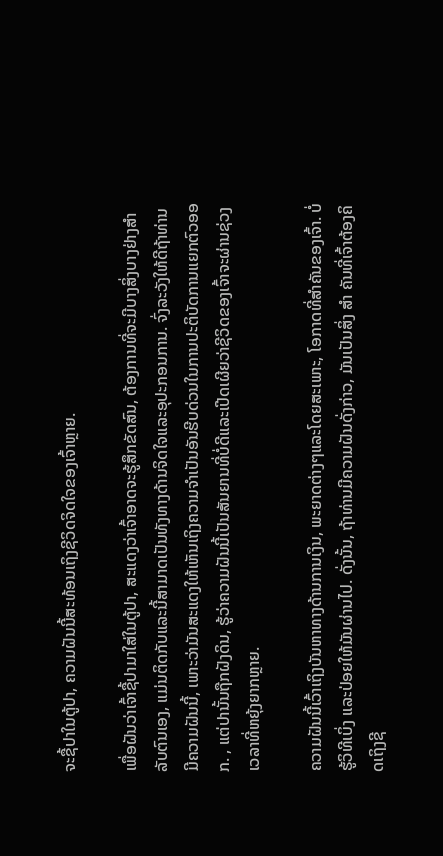ຈະຊື້ປາໃນຕູ້ປາ, ຄວາມຝັນນີ້ສະທ້ອນເຖິງຊີວິດຈິດໃຈຂອງເຈົ້າຫຼາຍ.

ເພື່ອຝັນວ່າເຈົ້າຊື້ປາມາໃສ່ໃນຕູ້ປາ, ສະແດງວ່າເຈົ້າອາດຈະຮູ້ສຶກຂັດສົນ, ຕ້ອງການທີ່ຈະມີບາງສິ່ງບາງຢ່າງສໍາລັບຕົນເອງ, ແມ່ນຕິດກັບແລະນີ້ສາມາດເປັນທັງທາງດ້ານຈິດໃຈແລະອຸປະກອນການ. ຈົ່ງລະວັງໃຫ້ດີຖ້າທ່ານມີຄວາມຝັນນີ້, ເພາະວ່າມັນສະແດງໃຫ້ເຫັນເຖິງຄວາມຈໍາເປັນອັນຮີບດ່ວນໃນການປະຕິບັດການແຍກຕົວອອກ. , ແຕ່ປານັ້ນຖືກຝັງດິນ, ຮູ້ວ່າຄວາມຝັນນີ້ເປັນສັນຍານທີ່ບໍ່ດີແລະເປີດເຜີຍວ່າຊີວິດຂອງເຈົ້າຈະຜ່ານຊ່ວງເວລາທີ່ຫຍຸ້ງຍາກຫຼາຍ.

ຄວາມຝັນນີ້ເວົ້າເຖິງບັນຫາທາງດ້ານການເງິນ, ພະຍາດຕ່າງໆແລະໂດຍສະເພາະ, ໂອກາດທີ່ສໍາຄັນຂອງເຈົ້າ. ບໍ່ຮູ້ວິທີເບິ່ງ ແລະປ່ອຍໃຫ້ມັນຜ່ານໄປ. ດັ່ງນັ້ນ, ຖ້າທ່ານມີຄວາມຝັນດັ່ງກ່າວ, ມັນເປັນສິ່ງ ສຳ ຄັນທີ່ເຈົ້າຕ້ອງຄິດເຖິງຊີ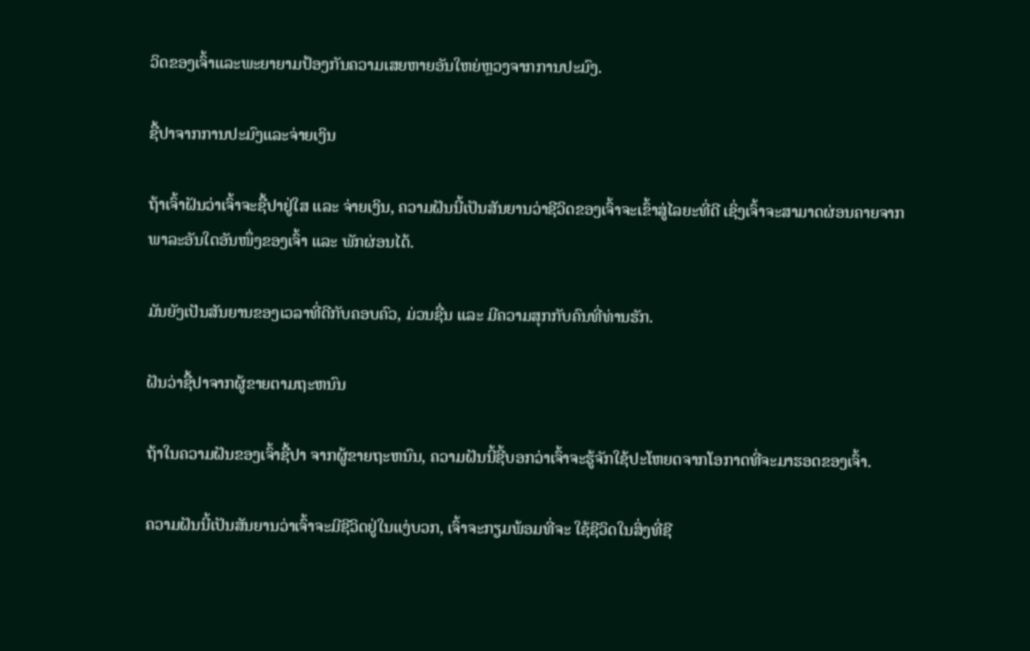ວິດຂອງເຈົ້າແລະພະຍາຍາມປ້ອງກັນຄວາມເສຍຫາຍອັນໃຫຍ່ຫຼວງຈາກການປະມົງ.

ຊື້ປາຈາກການປະມົງແລະຈ່າຍເງິນ

ຖ້າເຈົ້າຝັນວ່າເຈົ້າຈະຊື້ປາຢູ່ໃສ ແລະ ຈ່າຍເງິນ, ຄວາມຝັນນີ້ເປັນສັນຍານວ່າຊີວິດຂອງເຈົ້າຈະເຂົ້າສູ່ໄລຍະທີ່ດີ ເຊິ່ງເຈົ້າຈະສາມາດຜ່ອນຄາຍຈາກພາລະອັນໃດອັນໜຶ່ງຂອງເຈົ້າ ແລະ ພັກຜ່ອນໄດ້.

ມັນຍັງເປັນສັນຍານຂອງເວລາທີ່ດີກັບຄອບຄົວ, ມ່ວນຊື່ນ ແລະ ມີຄວາມສຸກກັບຄົນທີ່ທ່ານຮັກ.

ຝັນວ່າຊື້ປາຈາກຜູ້ຂາຍຕາມຖະຫນົນ

ຖ້າໃນຄວາມຝັນຂອງເຈົ້າຊື້ປາ ຈາກຜູ້ຂາຍຖະຫນົນ, ຄວາມຝັນນີ້ຊີ້ບອກວ່າເຈົ້າຈະຮູ້ຈັກໃຊ້ປະໂຫຍດຈາກໂອກາດທີ່ຈະມາຮອດຂອງເຈົ້າ.

ຄວາມຝັນນີ້ເປັນສັນຍານວ່າເຈົ້າຈະມີຊີວິດຢູ່ໃນແງ່ບວກ, ເຈົ້າຈະກຽມພ້ອມທີ່ຈະ ໃຊ້ຊີວິດໃນສິ່ງທີ່ຊີ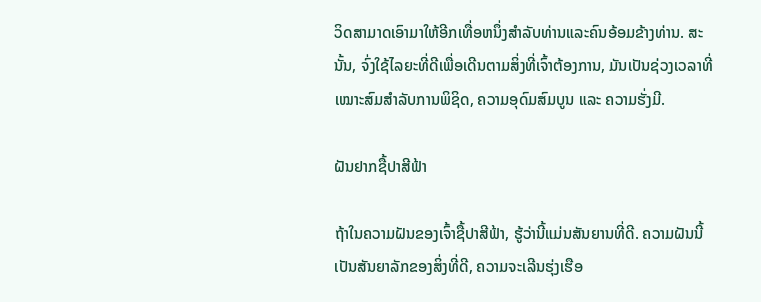ວິດສາມາດເອົາມາໃຫ້ອີກເທື່ອຫນຶ່ງສໍາລັບທ່ານແລະຄົນອ້ອມຂ້າງທ່ານ. ສະນັ້ນ, ຈົ່ງໃຊ້ໄລຍະທີ່ດີເພື່ອເດີນຕາມສິ່ງທີ່ເຈົ້າຕ້ອງການ, ມັນເປັນຊ່ວງເວລາທີ່ເໝາະສົມສຳລັບການພິຊິດ, ຄວາມອຸດົມສົມບູນ ແລະ ຄວາມຮັ່ງມີ.

ຝັນຢາກຊື້ປາສີຟ້າ

ຖ້າໃນຄວາມຝັນຂອງເຈົ້າຊື້ປາສີຟ້າ, ຮູ້ວ່ານີ້ແມ່ນສັນຍານທີ່ດີ. ຄວາມຝັນນີ້ເປັນສັນຍາລັກຂອງສິ່ງທີ່ດີ, ຄວາມຈະເລີນຮຸ່ງເຮືອ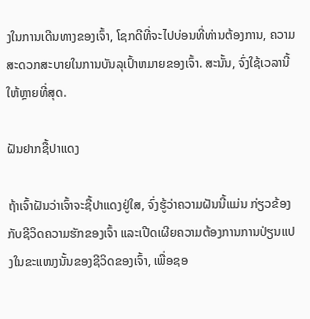ງໃນການເດີນທາງຂອງເຈົ້າ, ໂຊກດີທີ່ຈະໄປບ່ອນທີ່ທ່ານຕ້ອງການ, ຄວາມສະດວກສະບາຍໃນການບັນລຸເປົ້າຫມາຍຂອງເຈົ້າ. ສະນັ້ນ, ຈົ່ງໃຊ້ເວລານີ້ໃຫ້ຫຼາຍທີ່ສຸດ.

ຝັນຢາກຊື້ປາແດງ

ຖ້າເຈົ້າຝັນວ່າເຈົ້າຈະຊື້ປາແດງຢູ່ໃສ, ຈົ່ງຮູ້ວ່າຄວາມຝັນນີ້ແມ່ນ ກ່ຽວຂ້ອງກັບຊີວິດຄວາມຮັກຂອງເຈົ້າ ແລະເປີດເຜີຍຄວາມຕ້ອງການການປ່ຽນແປງໃນຂະແໜງນັ້ນຂອງຊີວິດຂອງເຈົ້າ, ເພື່ອຊອ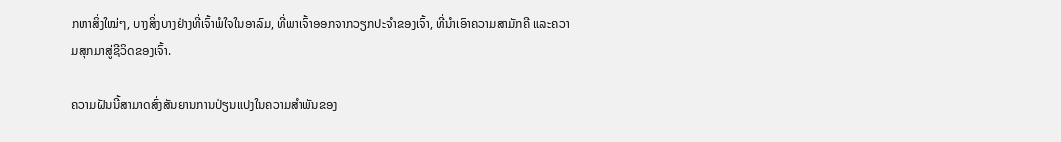ກຫາສິ່ງໃໝ່ໆ, ບາງສິ່ງບາງຢ່າງທີ່ເຈົ້າພໍໃຈໃນອາລົມ, ທີ່ພາເຈົ້າອອກຈາກວຽກປະຈຳຂອງເຈົ້າ, ທີ່ນໍາເອົາຄວາມສາມັກຄີ ແລະຄວາມສຸກມາສູ່ຊີວິດຂອງເຈົ້າ.

ຄວາມຝັນນີ້ສາມາດສົ່ງສັນຍານການປ່ຽນແປງໃນຄວາມສຳພັນຂອງ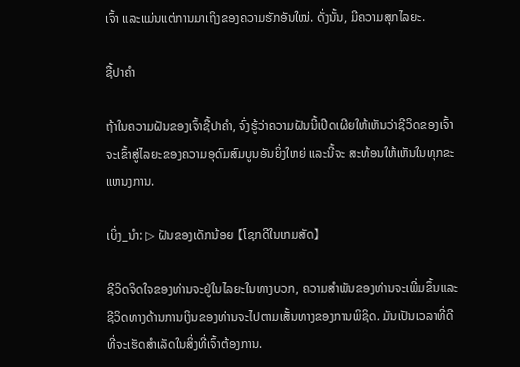ເຈົ້າ ແລະແມ່ນແຕ່ການມາເຖິງຂອງຄວາມຮັກອັນໃໝ່. ດັ່ງນັ້ນ, ມີຄວາມສຸກໄລຍະ.

ຊື້ປາຄໍາ

ຖ້າໃນຄວາມຝັນຂອງເຈົ້າຊື້ປາຄໍາ, ຈົ່ງຮູ້ວ່າຄວາມຝັນນີ້ເປີດເຜີຍໃຫ້ເຫັນວ່າຊີວິດຂອງເຈົ້າຈະເຂົ້າສູ່ໄລຍະຂອງຄວາມອຸດົມສົມບູນອັນຍິ່ງໃຫຍ່ ແລະນີ້ຈະ ສະທ້ອນໃຫ້ເຫັນໃນທຸກຂະແຫນງການ.

ເບິ່ງ_ນຳ: ▷ ຝັນຂອງເດັກນ້ອຍ 【ໂຊກດີໃນເກມສັດ】

ຊີວິດຈິດໃຈຂອງທ່ານຈະຢູ່ໃນໄລຍະໃນທາງບວກ, ຄວາມສໍາພັນຂອງທ່ານຈະເພີ່ມຂຶ້ນແລະຊີວິດທາງດ້ານການເງິນຂອງທ່ານຈະໄປຕາມເສັ້ນທາງຂອງການພິຊິດ. ມັນເປັນເວລາທີ່ດີທີ່ຈະເຮັດສໍາເລັດໃນສິ່ງທີ່ເຈົ້າຕ້ອງການ.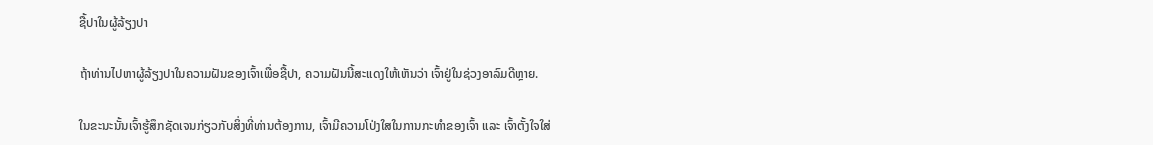ຊື້ປາໃນຜູ້ລ້ຽງປາ

ຖ້າທ່ານໄປຫາຜູ້ລ້ຽງປາໃນຄວາມຝັນຂອງເຈົ້າເພື່ອຊື້ປາ, ຄວາມຝັນນີ້ສະແດງໃຫ້ເຫັນວ່າ ເຈົ້າຢູ່ໃນຊ່ວງອາລົມດີຫຼາຍ.

ໃນຂະນະນັ້ນເຈົ້າຮູ້ສຶກຊັດເຈນກ່ຽວກັບສິ່ງທີ່ທ່ານຕ້ອງການ, ເຈົ້າມີຄວາມໂປ່ງໃສໃນການກະທຳຂອງເຈົ້າ ແລະ ເຈົ້າຕັ້ງໃຈໃສ່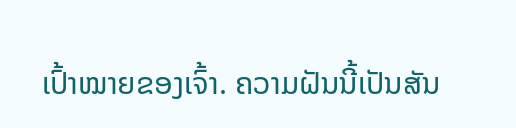ເປົ້າໝາຍຂອງເຈົ້າ. ຄວາມຝັນນີ້ເປັນສັນ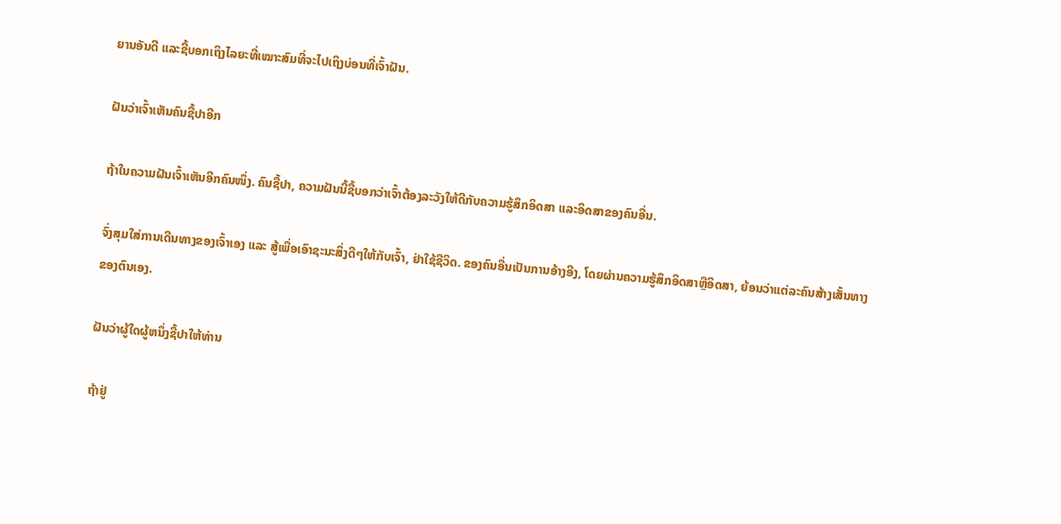ຍານອັນດີ ແລະຊີ້ບອກເຖິງໄລຍະທີ່ເໝາະສົມທີ່ຈະໄປເຖິງບ່ອນທີ່ເຈົ້າຝັນ.

ຝັນວ່າເຈົ້າເຫັນຄົນຊື້ປາອີກ

ຖ້າໃນຄວາມຝັນເຈົ້າເຫັນອີກຄົນໜຶ່ງ. ຄົນຊື້ປາ, ຄວາມຝັນນີ້ຊີ້ບອກວ່າເຈົ້າຕ້ອງລະວັງໃຫ້ດີກັບຄວາມຮູ້ສຶກອິດສາ ແລະອິດສາຂອງຄົນອື່ນ.

ຈົ່ງສຸມໃສ່ການເດີນທາງຂອງເຈົ້າເອງ ແລະ ສູ້ເພື່ອເອົາຊະນະສິ່ງດີໆໃຫ້ກັບເຈົ້າ, ຢ່າໃຊ້ຊີວິດ. ຂອງຄົນອື່ນເປັນການອ້າງອີງ, ໂດຍຜ່ານຄວາມຮູ້ສຶກອິດສາຫຼືອິດສາ, ຍ້ອນວ່າແຕ່ລະຄົນສ້າງເສັ້ນທາງຂອງຕົນເອງ.

ຝັນວ່າຜູ້ໃດຜູ້ຫນຶ່ງຊື້ປາໃຫ້ທ່ານ

ຖ້າຢູ່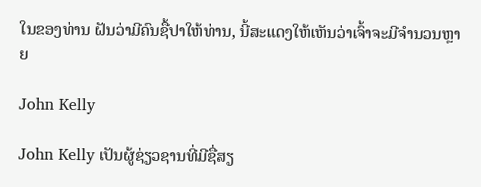ໃນຂອງທ່ານ ຝັນວ່າມີຄົນຊື້ປາໃຫ້ທ່ານ, ນີ້ສະແດງໃຫ້ເຫັນວ່າເຈົ້າຈະມີຈໍານວນຫຼາຍ

John Kelly

John Kelly ເປັນຜູ້ຊ່ຽວຊານທີ່ມີຊື່ສຽ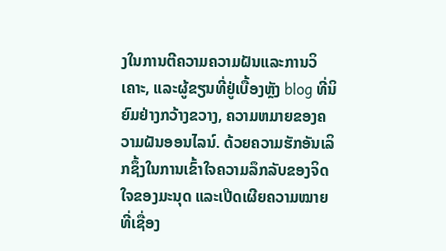ງໃນການຕີຄວາມຄວາມຝັນແລະການວິເຄາະ, ແລະຜູ້ຂຽນທີ່ຢູ່ເບື້ອງຫຼັງ blog ທີ່ນິຍົມຢ່າງກວ້າງຂວາງ, ຄວາມຫມາຍຂອງຄວາມຝັນອອນໄລນ໌. ດ້ວຍຄວາມຮັກອັນເລິກຊຶ້ງໃນການເຂົ້າໃຈຄວາມລຶກລັບຂອງຈິດໃຈຂອງມະນຸດ ແລະເປີດເຜີຍຄວາມໝາຍທີ່ເຊື່ອງ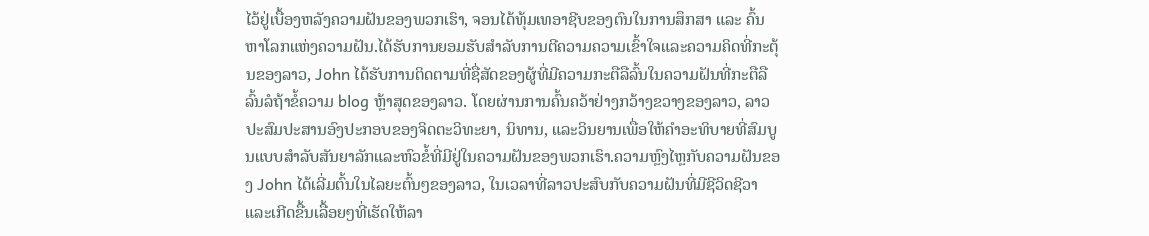ໄວ້ຢູ່ເບື້ອງຫລັງຄວາມຝັນຂອງພວກເຮົາ, ຈອນໄດ້ທຸ້ມເທອາຊີບຂອງຕົນໃນການສຶກສາ ແລະ ຄົ້ນຫາໂລກແຫ່ງຄວາມຝັນ.ໄດ້ຮັບການຍອມຮັບສໍາລັບການຕີຄວາມຄວາມເຂົ້າໃຈແລະຄວາມຄິດທີ່ກະຕຸ້ນຂອງລາວ, John ໄດ້ຮັບການຕິດຕາມທີ່ຊື່ສັດຂອງຜູ້ທີ່ມີຄວາມກະຕືລືລົ້ນໃນຄວາມຝັນທີ່ກະຕືລືລົ້ນລໍຖ້າຂໍ້ຄວາມ blog ຫຼ້າສຸດຂອງລາວ. ໂດຍຜ່ານການຄົ້ນຄວ້າຢ່າງກວ້າງຂວາງຂອງລາວ, ລາວປະສົມປະສານອົງປະກອບຂອງຈິດຕະວິທະຍາ, ນິທານ, ແລະວິນຍານເພື່ອໃຫ້ຄໍາອະທິບາຍທີ່ສົມບູນແບບສໍາລັບສັນຍາລັກແລະຫົວຂໍ້ທີ່ມີຢູ່ໃນຄວາມຝັນຂອງພວກເຮົາ.ຄວາມຫຼົງໄຫຼກັບຄວາມຝັນຂອງ John ໄດ້ເລີ່ມຕົ້ນໃນໄລຍະຕົ້ນໆຂອງລາວ, ໃນເວລາທີ່ລາວປະສົບກັບຄວາມຝັນທີ່ມີຊີວິດຊີວາແລະເກີດຂື້ນເລື້ອຍໆທີ່ເຮັດໃຫ້ລາ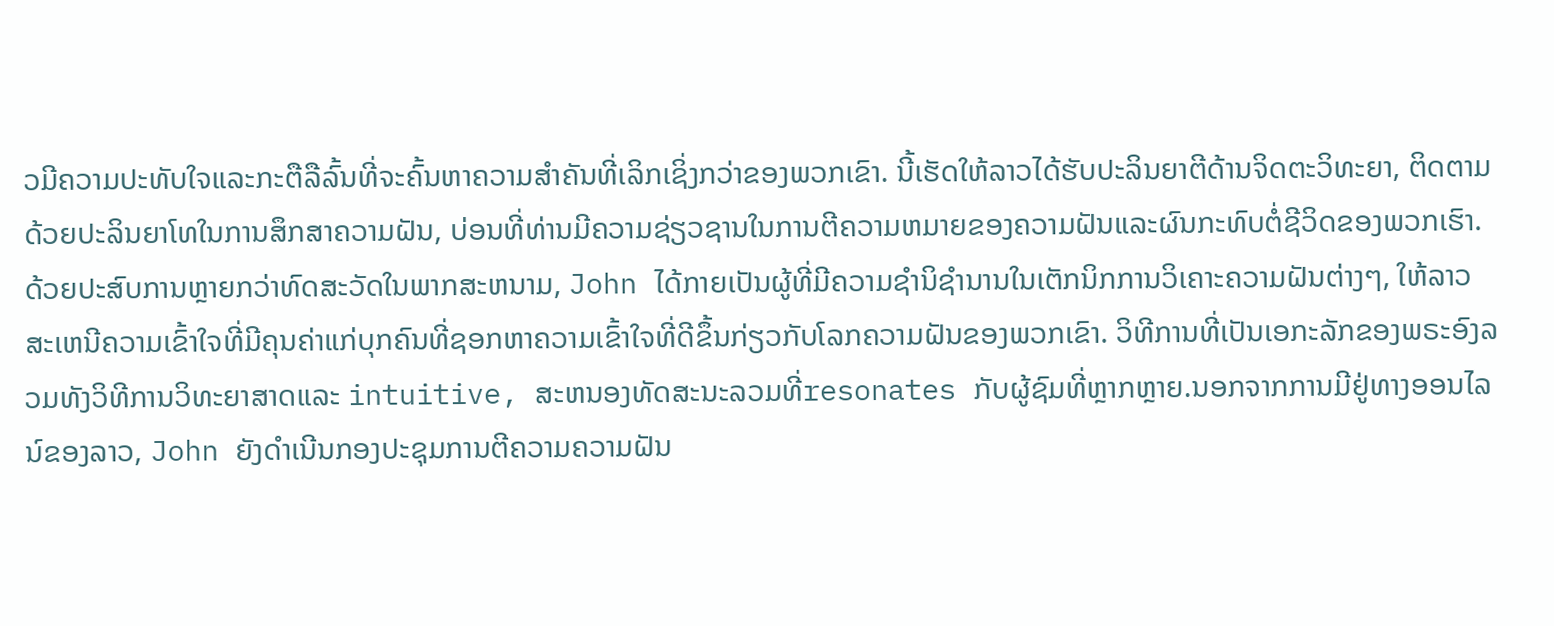ວມີຄວາມປະທັບໃຈແລະກະຕືລືລົ້ນທີ່ຈະຄົ້ນຫາຄວາມສໍາຄັນທີ່ເລິກເຊິ່ງກວ່າຂອງພວກເຂົາ. ນີ້ເຮັດໃຫ້ລາວໄດ້ຮັບປະລິນຍາຕີດ້ານຈິດຕະວິທະຍາ, ຕິດຕາມດ້ວຍປະລິນຍາໂທໃນການສຶກສາຄວາມຝັນ, ບ່ອນທີ່ທ່ານມີຄວາມຊ່ຽວຊານໃນການຕີຄວາມຫມາຍຂອງຄວາມຝັນແລະຜົນກະທົບຕໍ່ຊີວິດຂອງພວກເຮົາ.ດ້ວຍປະສົບການຫຼາຍກວ່າທົດສະວັດໃນພາກສະຫນາມ, John ໄດ້ກາຍເປັນຜູ້ທີ່ມີຄວາມຊໍານິຊໍານານໃນເຕັກນິກການວິເຄາະຄວາມຝັນຕ່າງໆ, ໃຫ້ລາວສະເຫນີຄວາມເຂົ້າໃຈທີ່ມີຄຸນຄ່າແກ່ບຸກຄົນທີ່ຊອກຫາຄວາມເຂົ້າໃຈທີ່ດີຂຶ້ນກ່ຽວກັບໂລກຄວາມຝັນຂອງພວກເຂົາ. ວິທີການທີ່ເປັນເອກະລັກຂອງພຣະອົງລວມທັງວິທີການວິທະຍາສາດແລະ intuitive, ສະຫນອງທັດສະນະລວມທີ່resonates ກັບຜູ້ຊົມທີ່ຫຼາກຫຼາຍ.ນອກຈາກການມີຢູ່ທາງອອນໄລນ໌ຂອງລາວ, John ຍັງດໍາເນີນກອງປະຊຸມການຕີຄວາມຄວາມຝັນ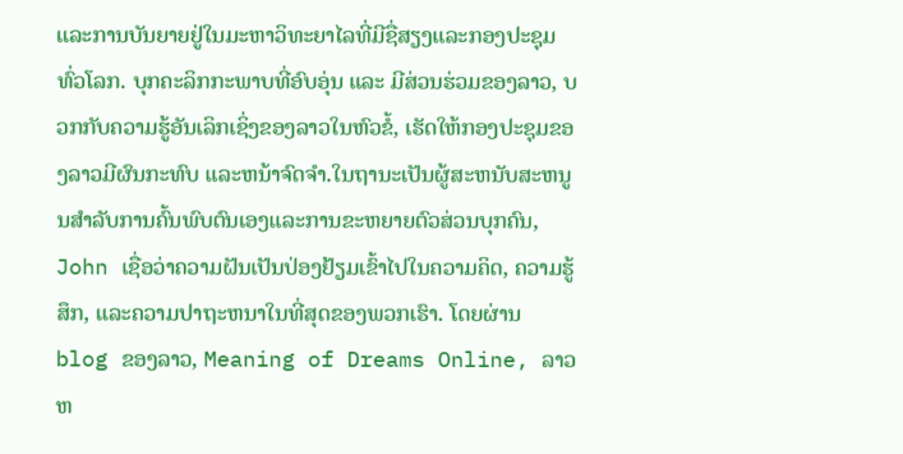ແລະການບັນຍາຍຢູ່ໃນມະຫາວິທະຍາໄລທີ່ມີຊື່ສຽງແລະກອງປະຊຸມທົ່ວໂລກ. ບຸກຄະລິກກະພາບທີ່ອົບອຸ່ນ ແລະ ມີສ່ວນຮ່ວມຂອງລາວ, ບວກກັບຄວາມຮູ້ອັນເລິກເຊິ່ງຂອງລາວໃນຫົວຂໍ້, ເຮັດໃຫ້ກອງປະຊຸມຂອງລາວມີຜົນກະທົບ ແລະຫນ້າຈົດຈໍາ.ໃນຖານະເປັນຜູ້ສະຫນັບສະຫນູນສໍາລັບການຄົ້ນພົບຕົນເອງແລະການຂະຫຍາຍຕົວສ່ວນບຸກຄົນ, John ເຊື່ອວ່າຄວາມຝັນເປັນປ່ອງຢ້ຽມເຂົ້າໄປໃນຄວາມຄິດ, ຄວາມຮູ້ສຶກ, ແລະຄວາມປາຖະຫນາໃນທີ່ສຸດຂອງພວກເຮົາ. ໂດຍຜ່ານ blog ຂອງລາວ, Meaning of Dreams Online, ລາວຫ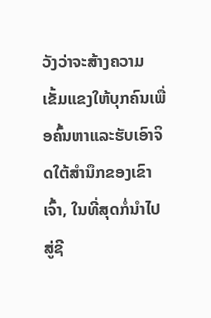ວັງວ່າຈະສ້າງຄວາມເຂັ້ມແຂງໃຫ້ບຸກຄົນເພື່ອຄົ້ນຫາແລະຮັບເອົາຈິດໃຕ້ສໍານຶກຂອງເຂົາເຈົ້າ, ໃນທີ່ສຸດກໍ່ນໍາໄປສູ່ຊີ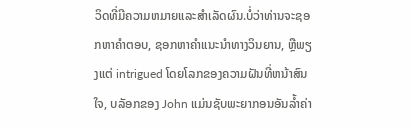ວິດທີ່ມີຄວາມຫມາຍແລະສໍາເລັດຜົນ.ບໍ່ວ່າທ່ານຈະຊອກຫາຄໍາຕອບ, ຊອກຫາຄໍາແນະນໍາທາງວິນຍານ, ຫຼືພຽງແຕ່ intrigued ໂດຍໂລກຂອງຄວາມຝັນທີ່ຫນ້າສົນໃຈ, ບລັອກຂອງ John ແມ່ນຊັບພະຍາກອນອັນລ້ຳຄ່າ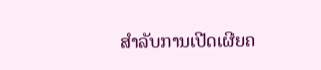ສໍາລັບການເປີດເຜີຍຄ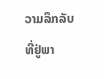ວາມລຶກລັບທີ່ຢູ່ພາ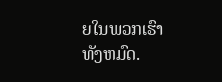ຍໃນພວກເຮົາທັງຫມົດ.